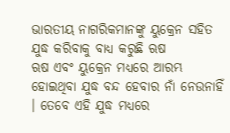ଭାରତୀୟ ନାଗରିକମାନଙ୍କୁ ୟୁକ୍ରେନ ସହିତ ଯୁଦ୍ଧ କରିବାକୁ ବାଧ୍ୟ କରୁଛି ଋଷ
ଋଷ ଏବଂ ୟୁକ୍ରେନ ମଧ୍ୟରେ ଆରମ୍ଭ ହୋଇଥିବା ଯୁଦ୍ଧ ବନ୍ଦ ହେବାର ନାଁ ନେଉନାହିଁ । ତେବେ ଏହି ଯୁଦ୍ଧ ମଧ୍ୟରେ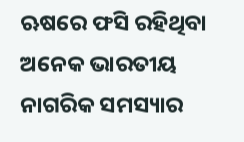ଋଷରେ ଫସି ରହିଥିବା ଅନେକ ଭାରତୀୟ ନାଗରିକ ସମସ୍ୟାର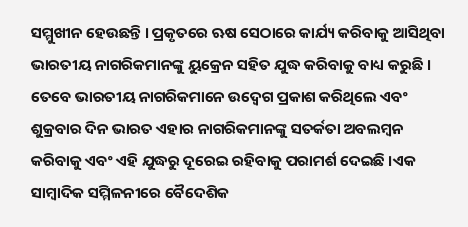ସମ୍ମୁଖୀନ ହେଉଛନ୍ତି । ପ୍ରକୃତରେ ଋଷ ସେଠାରେ କାର୍ଯ୍ୟ କରିବାକୁ ଆସିଥିବା ଭାରତୀୟ ନାଗରିକମାନଙ୍କୁ ୟୁକ୍ରେନ ସହିତ ଯୁଦ୍ଧ କରିବାକୁ ବାଧ୍ୟ କରୁଛି ।
ତେବେ ଭାରତୀୟ ନାଗରିକମାନେ ଉଦ୍ୱେଗ ପ୍ରକାଶ କରିଥିଲେ ଏବଂ ଶୁକ୍ରବାର ଦିନ ଭାରତ ଏହାର ନାଗରିକମାନଙ୍କୁ ସତର୍କତା ଅବଲମ୍ବନ କରିବାକୁ ଏବଂ ଏହି ଯୁଦ୍ଧରୁ ଦୂରେଇ ରହିବାକୁ ପରାମର୍ଶ ଦେଇଛି ।ଏକ ସାମ୍ବାଦିକ ସମ୍ମିଳନୀରେ ବୈଦେଶିକ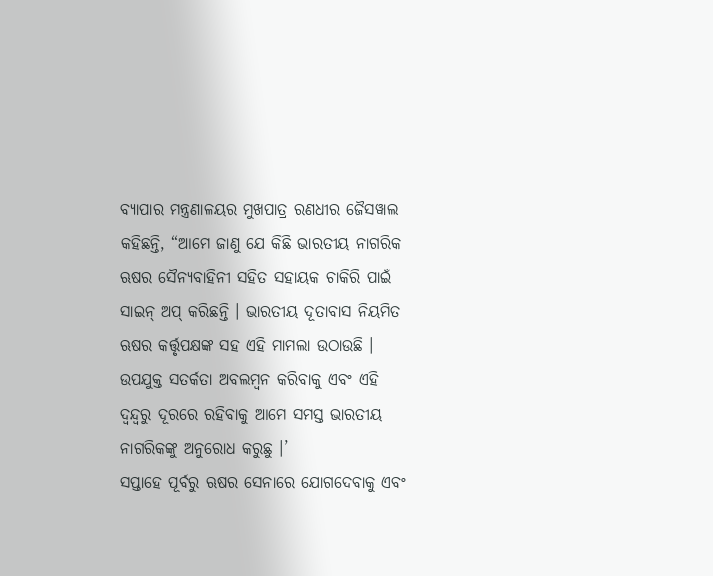ବ୍ୟାପାର ମନ୍ତ୍ରଣାଳୟର ମୁଖପାତ୍ର ରଣଧୀର ଜୈସୱାଲ କହିଛନ୍ତି, “ଆମେ ଜାଣୁ ଯେ କିଛି ଭାରତୀୟ ନାଗରିକ ଋଷର ସୈନ୍ୟବାହିନୀ ସହିତ ସହାୟକ ଚାକିରି ପାଇଁ ସାଇନ୍ ଅପ୍ କରିଛନ୍ତି । ଭାରତୀୟ ଦୂତାବାସ ନିୟମିତ ଋଷର କର୍ତ୍ତୃପକ୍ଷଙ୍କ ସହ ଏହି ମାମଲା ଉଠାଉଛି । ଉପଯୁକ୍ତ ସତର୍କତା ଅବଲମ୍ବନ କରିବାକୁ ଏବଂ ଏହି ଦ୍ୱନ୍ଦ୍ୱରୁ ଦୂରରେ ରହିବାକୁ ଆମେ ସମସ୍ତ ଭାରତୀୟ ନାଗରିକଙ୍କୁ ଅନୁରୋଧ କରୁଛୁ ।’
ସପ୍ତାହେ ପୂର୍ବରୁ ଋଷର ସେନାରେ ଯୋଗଦେବାକୁ ଏବଂ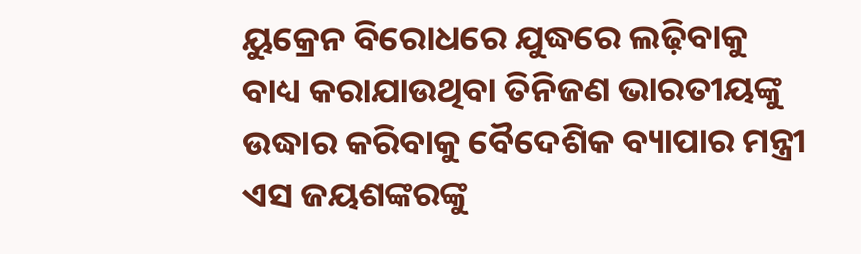ୟୁକ୍ରେନ ବିରୋଧରେ ଯୁଦ୍ଧରେ ଲଢ଼ିବାକୁ ବାଧ୍ୟ କରାଯାଉଥିବା ତିନିଜଣ ଭାରତୀୟଙ୍କୁ ଉଦ୍ଧାର କରିବାକୁ ବୈଦେଶିକ ବ୍ୟାପାର ମନ୍ତ୍ରୀ ଏସ ଜୟଶଙ୍କରଙ୍କୁ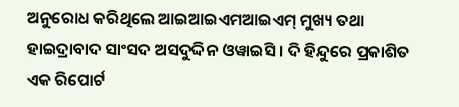ଅନୁରୋଧ କରିଥିଲେ ଆଇଆଇଏମଆଇଏମ୍ ମୁଖ୍ୟ ତଥା ହାଇଦ୍ରାବାଦ ସାଂସଦ ଅସଦୁଦ୍ଦିନ ଓୱାଇସି । ଦି ହିନ୍ଦୁରେ ପ୍ରକାଶିତ ଏକ ରିପୋର୍ଟ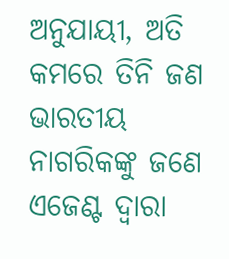ଅନୁଯାୟୀ, ଅତି କମରେ ତିନି ଜଣ ଭାରତୀୟ ନାଗରିକଙ୍କୁ ଜଣେ ଏଜେଣ୍ଟ ଦ୍ୱାରା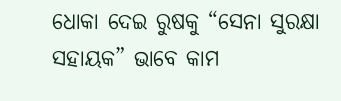ଧୋକା ଦେଇ ରୁଷକୁ “ସେନା ସୁରକ୍ଷା ସହାୟକ” ଭାବେ କାମ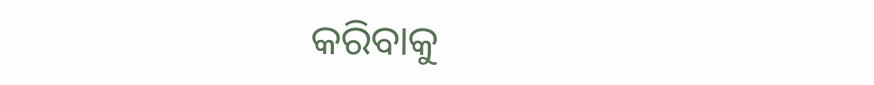କରିବାକୁ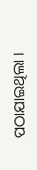ପଠାଯାଇଥିଲା ।